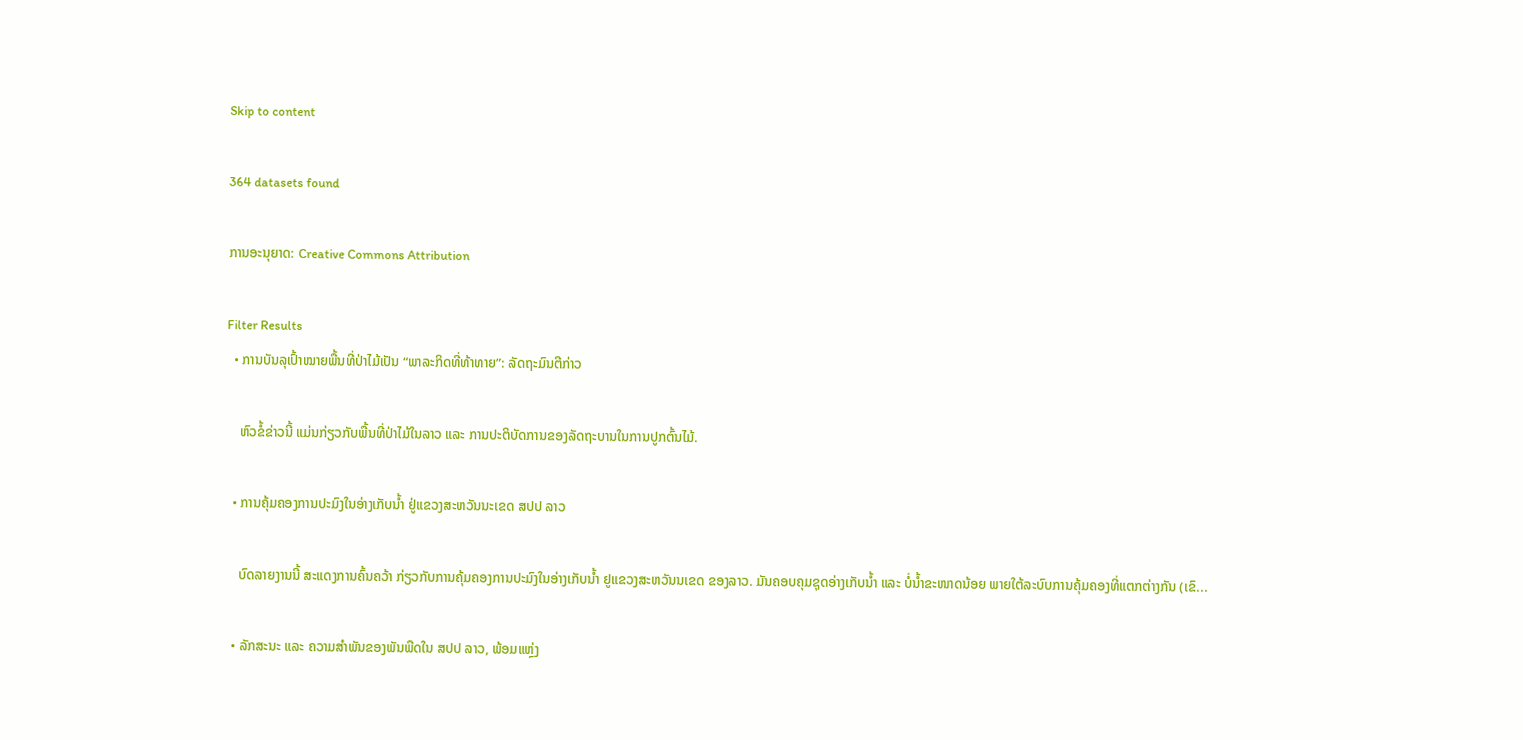Skip to content

364 datasets found

ການອະນຸຍາດ: Creative Commons Attribution

Filter Results
  • ການບັນລຸເປົ້າໝາຍພື້ນທີ່ປ່າໄມ້ເປັນ “ພາລະກິດທີ່ທ້າທາຍ”: ລັດຖະມົນຕີກ່າວ

    ຫົວຂໍ້ຂ່າວນີ້ ແມ່ນກ່ຽວກັບພື້ນທີ່ປ່າໄມ້ໃນລາວ ແລະ ການປະຕິບັດການຂອງລັດຖະບານໃນການປູກຕົ້ນໄມ້.

  • ການຄຸ້ມຄອງການປະມົງໃນອ່າງເກັບນ້ຳ ຢູ່ແຂວງສະຫວັນນະເຂດ ສປປ ລາວ

    ບົດລາຍງານນີ້ ສະແດງການຄົ້ນຄວ້າ ກ່ຽວກັບການຄຸ້ມຄອງການປະມົງໃນອ່າງເກັບນ້ຳ ຢູແຂວງສະຫວັນນເຂດ ຂອງລາວ. ມັນຄອບຄຸມຊຸດອ່າງເກັບນ້ຳ ແລະ ບໍ່ນ້ຳຂະໜາດນ້ອຍ ພາຍໃຕ້ລະບົບການຄຸ້ມຄອງທີ່ແຕກຕ່າງກັນ (ເຂົ...

  • ລັກສະນະ ແລະ ຄວາມສຳພັນຂອງພັນພືດໃນ ສປປ ລາວ, ພ້ອມແຫຼ່ງ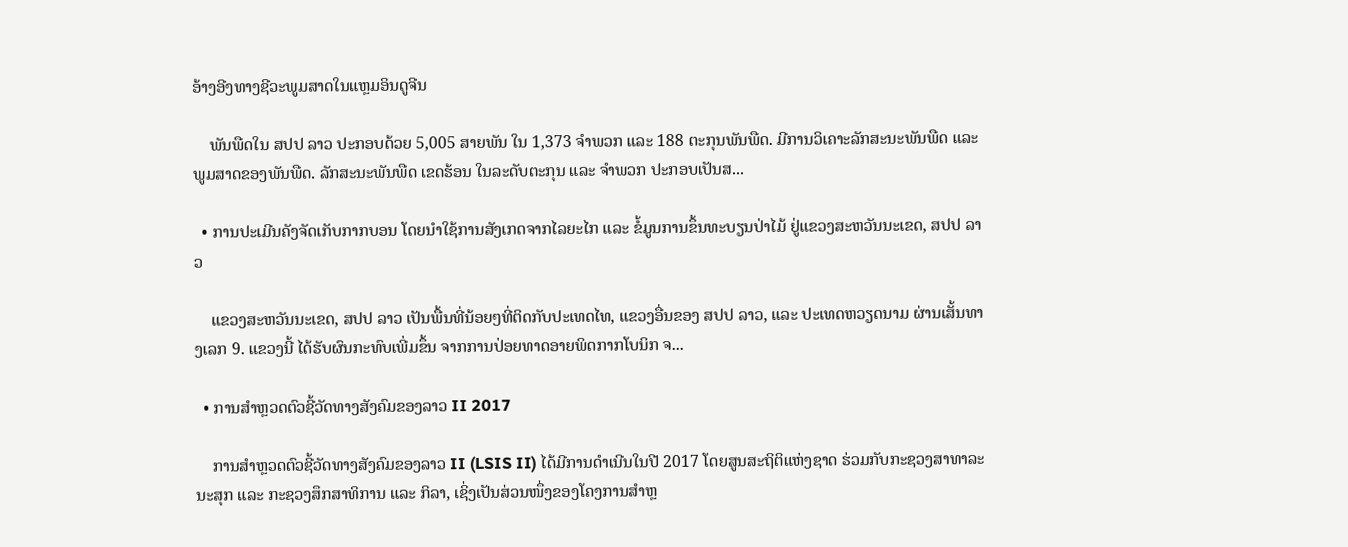ອ້າງອີງທາງຊີວະພູມສາດໃນແຫຼມອິນດູຈີນ

    ພັນພືດໃນ ສປປ ລາວ ປະກອບດ້ວຍ 5,005 ສາຍພັນ ໃນ 1,373 ຈຳພວກ ແລະ 188 ຕະກຸນພັນພືດ. ມີການວິເຄາະລັກສະນະພັນພືດ ແລະ ພູມສາດຂອງພັນພືດ. ລັກສະນະພັນພືດ ເຂດຮ້ອນ ໃນລະດັບຕະກຸນ ແລະ ຈຳພວກ ປະກອບເປັນສ...

  • ການປະເມີນຄັງຈັດເກັບກາກບອນ ໂດຍນຳໃຊ້ການສັງເກດຈາກໄລຍະໄກ ແລະ ຂໍ້ມູນການຂຶ້ນທະບຽນປ່າໄມ້ ຢູ່ແຂວງສະຫວັນນະເຂດ, ສປປ ລາວ

    ແຂວງສະຫວັນນະເຂດ, ສປປ ລາວ ເປັນພື້ນທີ່ນ້ອຍໆທີ່ຕິດກັບປະເທດໄທ, ແຂວງອື່ນຂອງ ສປປ ລາວ, ແລະ ປະເທດຫວຽດນາມ ຜ່ານເສັ້ນທາງເລກ 9. ແຂວງນີ້ ໄດ້ຮັບຜົນກະທົບເພີ່ມຂຶ້ນ ຈາກການປ່ອຍທາດອາຍພິດກາກໂບນິກ ຈ...

  • ການສຳຫຼວດຕົວຊີ້ວັດທາງສັງຄົມຂອງລາວ II 2017

    ການສຳຫຼວດຕົວຊີ້ວັດທາງສັງຄົມຂອງລາວ II (LSIS II) ໄດ້ມີການດຳເນີນໃນປີ 2017 ໂດຍສູນສະຖິຕິແຫ່ງຊາດ ຮ່ວມກັບກະຊວງສາທາລະນະສຸກ ແລະ ກະຊວງສຶກສາທິການ ແລະ ກິລາ, ເຊິ່ງເປັນສ່ວນໜຶ່ງຂອງໂຄງການສຳຫຼ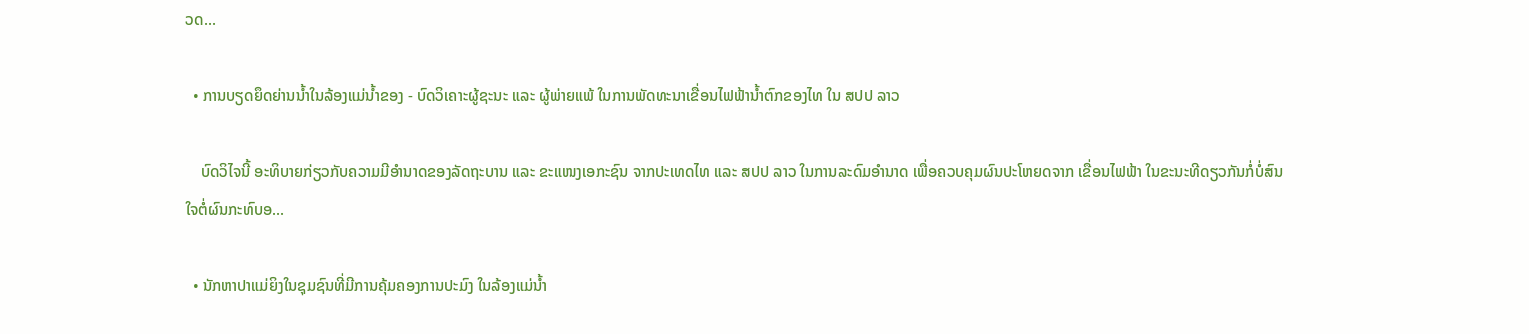ວດ...

  • ການບຽດຍຶດຍ່ານນ້ຳໃນລ້ອງແມ່ນ້ຳຂອງ - ບົດວິເຄາະຜູ້ຊະນະ ແລະ ຜູ້ພ່າຍແພ້ ໃນການພັດທະນາເຂື່ອນໄຟຟ້ານ້ຳຕົກຂອງໄທ ໃນ ສປປ ລາວ

    ບົດວິໄຈນີ້ ອະທິບາຍກ່ຽວກັບຄວາມມີອຳນາດຂອງລັດຖະບານ ແລະ ຂະແໜງເອກະຊົນ ຈາກປະເທດໄທ ແລະ ສປປ ລາວ ໃນການລະດົມອຳນາດ ເພື່ອຄວບຄຸມຜົນປະໂຫຍດຈາກ ເຂື່ອນໄຟຟ້າ ໃນຂະນະທີດຽວກັນກໍ່ບໍ່ສົນໃຈຕໍ່ຜົນກະທົບອ...

  • ນັກຫາປາແມ່ຍິງໃນຊຸມຊົນທີ່ມີການຄຸ້ມຄອງການປະມົງ ໃນລ້ອງແມ່ນ້ຳ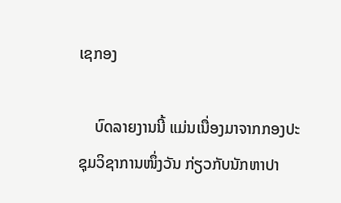ເຊກອງ

    ບົດລາຍງານນີ້ ແມ່ນເນື່ອງມາຈາກກອງປະຊຸມວິຊາການໜຶ່ງວັນ ກ່ຽວກັບນັກຫາປາ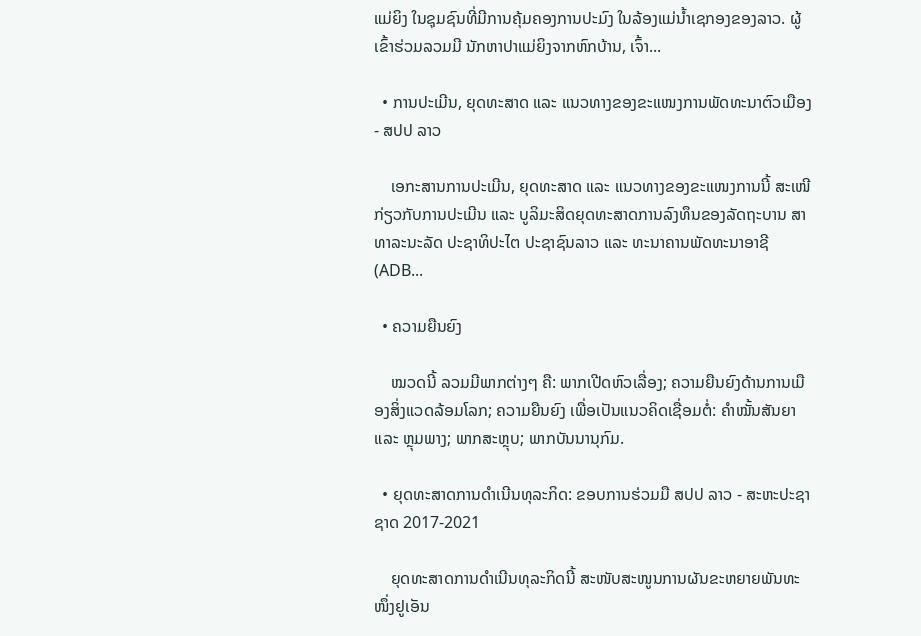ແມ່ຍິງ ໃນຊຸມຊົນທີ່ມີການຄຸ້ມຄອງການປະມົງ ໃນລ້ອງແມ່ນ້ຳເຊກອງຂອງລາວ. ຜູ້ເຂົ້າຮ່ວມລວມມີ ນັກຫາປາແມ່ຍິງຈາກຫົກບ້ານ, ເຈົ້າ...

  • ການປະເມີນ, ຍຸດທະສາດ ແລະ ແນວທາງຂອງຂະແໜງການພັດທະນາຕົວເມືອງ - ສປປ ລາວ

    ເອກະສານການປະເມີນ, ຍຸດທະສາດ ແລະ ແນວທາງຂອງຂະແໜງການນີ້ ສະເໜີກ່ຽວກັບການປະເມີນ ແລະ ບູລິມະສິດຍຸດທະສາດການລົງທຶນຂອງລັດຖະບານ ສາທາລະນະລັດ ປະຊາທິປະໄຕ ປະຊາຊົນລາວ ແລະ ທະນາຄານພັດທະນາອາຊີ (ADB...

  • ຄວາມຍືນຍົງ

    ໝວດນີ້ ລວມມີພາກຕ່າງໆ ຄື: ພາກເປີດຫົວເລື່ອງ; ຄວາມຍືນຍົງດ້ານການເມືອງສິ່ງແວດລ້ອມໂລກ; ຄວາມຍືນຍົງ ເພື່ອເປັນແນວຄິດເຊື່ອມຕໍ່: ຄຳໝັ້ນສັນຍາ ແລະ ຫຼຸມພາງ; ພາກສະຫຼຸບ; ພາກບັນນານຸກົມ.

  • ຍຸດທະສາດການດຳເນີນທຸລະກິດ: ຂອບການຮ່ວມມື ສປປ ລາວ - ສະຫະປະຊາຊາດ 2017-2021

    ຍຸດທະສາດການດຳເນີນທຸລະກິດນີ້ ສະໜັບສະໜູນການຜັນຂະຫຍາຍພັນທະໜຶ່ງຢູເອັນ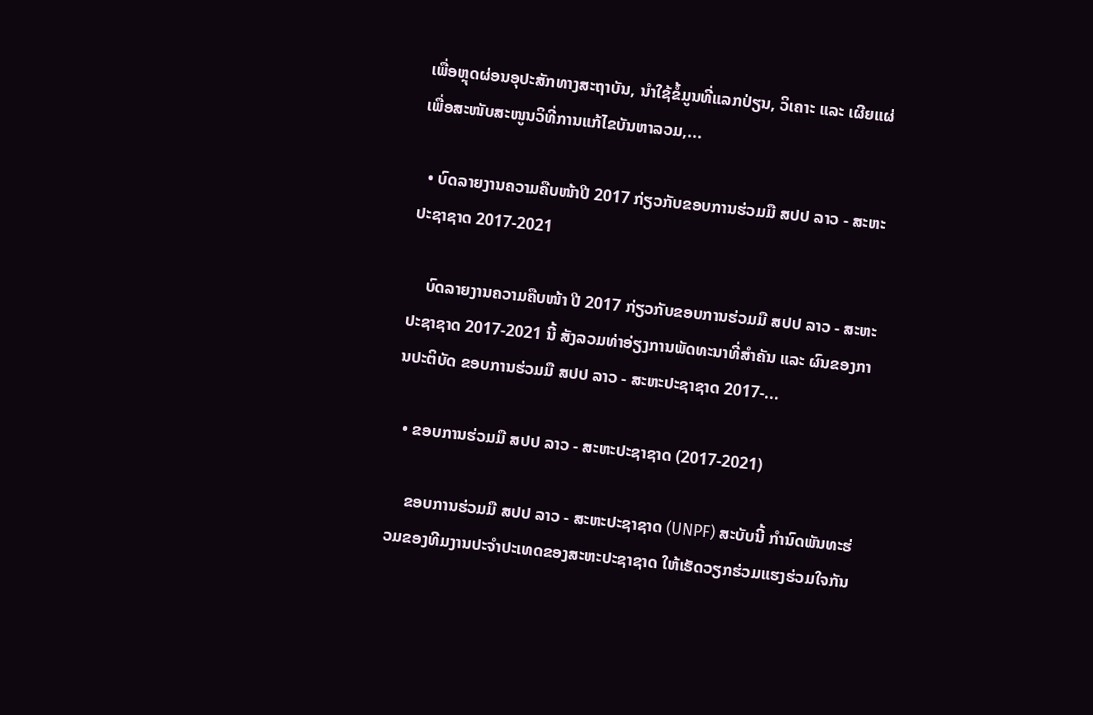ເພື່ອຫຼຸດຜ່ອນອຸປະສັກທາງສະຖາບັນ, ນຳໃຊ້ຂໍ້ມູນທີ່ແລກປ່ຽນ, ວິເຄາະ ແລະ ເຜີຍແຜ່ ເພື່ອສະໜັບສະໜູນວິທີ່ການແກ້ໄຂບັນຫາລວມ,...

  • ບົດລາຍງານຄວາມຄືບໜ້າປີ 2017 ກ່ຽວກັບຂອບການຮ່ວມມື ສປປ ລາວ - ສະຫະປະຊາຊາດ 2017-2021

    ບົດລາຍງານຄວາມຄືບໜ້າ ປີ 2017 ກ່ຽວກັບຂອບການຮ່ວມມື ສປປ ລາວ - ສະຫະປະຊາຊາດ 2017-2021 ນີ້ ສັງລວມທ່າອ່ຽງການພັດທະນາທີ່ສຳຄັນ ແລະ ຜົນຂອງການປະຕິບັດ ຂອບການຮ່ວມມື ສປປ ລາວ - ສະຫະປະຊາຊາດ 2017-...

  • ຂອບການຮ່ວມມື ສປປ ລາວ - ສະຫະປະຊາຊາດ (2017-2021)

    ຂອບການຮ່ວມມື ສປປ ລາວ - ສະຫະປະຊາຊາດ (UNPF) ສະບັບນີ້ ກຳນົດພັນທະຮ່ວມຂອງທີມງານປະຈຳປະເທດຂອງສະຫະປະຊາຊາດ ໃຫ້ເຮັດວຽກຮ່ວມແຮງຮ່ວມໃຈກັນ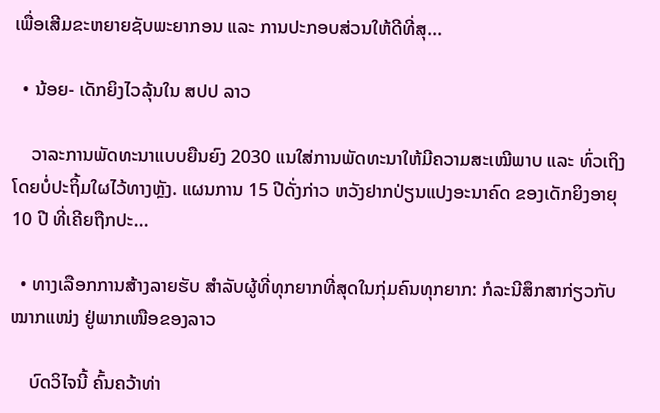ເພື່ອເສີມຂະຫຍາຍຊັບພະຍາກອນ ແລະ ການປະກອບສ່ວນໃຫ້ດີທີ່ສຸ...

  • ນ້ອຍ- ເດັກຍິງໄວລຸ້ນໃນ ສປປ ລາວ

    ວາລະການພັດທະນາແບບຍືນຍົງ 2030 ແນໃສ່ການພັດທະນາໃຫ້ມີຄວາມສະເໝີພາບ ແລະ ທົ່ວເຖິງ ໂດຍບໍ່ປະຖິ້ມໃຜໄວ້ທາງຫຼັງ. ແຜນການ 15 ປີດັ່ງກ່າວ ຫວັງຢາກປ່ຽນແປງອະນາຄົດ ຂອງເດັກຍິງອາຍຸ 10 ປີ ທີ່ເຄີຍຖືກປະ...

  • ທາງເລືອກການສ້າງລາຍຮັບ ສຳລັບຜູ້ທີ່ທຸກຍາກທີ່ສຸດໃນກຸ່ມຄົນທຸກຍາກ: ກໍລະນີສຶກສາກ່ຽວກັບໝາກແໜ່ງ ຢູ່ພາກເໜືອຂອງລາວ

    ບົດວິໄຈນີ້ ຄົ້ນຄວ້າທ່າ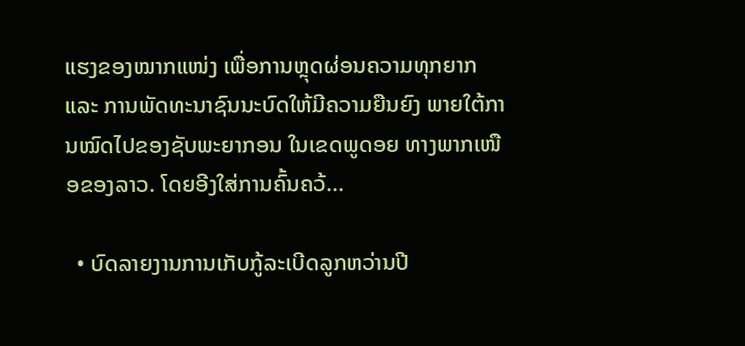ແຮງຂອງໝາກແໜ່ງ ເພື່ອການຫຼຸດຜ່ອນຄວາມທຸກຍາກ ແລະ ການພັດທະນາຊົນນະບົດໃຫ້ມີຄວາມຍືນຍົງ ພາຍໃຕ້ການໝົດໄປຂອງຊັບພະຍາກອນ ໃນເຂດພູດອຍ ທາງພາກເໜືອຂອງລາວ. ໂດຍອີງໃສ່ການຄົ້ນຄວ້...

  • ບົດລາຍງານການເກັບກູ້ລະເບີດລູກຫວ່ານປີ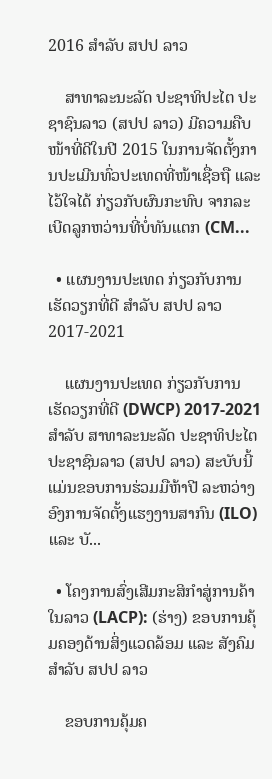2016 ສຳລັບ ສປປ ລາວ

    ສາທາລະນະລັດ ປະຊາທິປະໄຕ ປະຊາຊົນລາວ (ສປປ ລາວ) ມີຄວາມຄືບໜ້າທີ່ດີໃນປີ 2015 ໃນການຈັດຕັ້ງການປະເມີນທົ່ວປະເທດທີ່ໜ້າເຊື່ອຖື ແລະ ໄວ້ໃຈໄດ້ ກ່ຽວກັບຜົນກະທົບ ຈາກລະເບີດລູກຫວ່ານທີ່ບໍ່ທັນແຕກ (CM...

  • ແຜນງານປະເທດ ກ່ຽວກັບການເຮັດວຽກທີ່ດີ ສຳລັບ ສປປ ລາວ 2017-2021

    ແຜນງານປະເທດ ກ່ຽວກັບການເຮັດວຽກທີ່ດີ (DWCP) 2017-2021 ສຳລັບ ສາທາລະນະລັດ ປະຊາທິປະໄຕ ປະຊາຊົນລາວ (ສປປ ລາວ) ສະບັບນີ້ ແມ່ນຂອບການຮ່ວມມືຫ້າປີ ລະຫວ່າງອົງການຈັດຕັ້ງແຮງງານສາກົນ (ILO) ແລະ ບັ...

  • ໂຄງການສົ່ງເສີມກະສິກຳສູ່ການຄ້າໃນລາວ (LACP): (ຮ່າງ) ຂອບການຄຸ້ມຄອງດ້ານສິ່ງແວດລ້ອມ ແລະ ສັງຄົມ ສຳລັບ ສປປ ລາວ

    ຂອບການຄຸ້ມຄ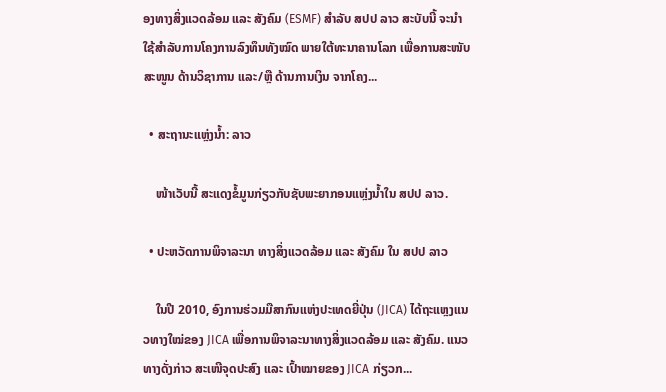ອງທາງສິ່ງແວດລ້ອມ ແລະ ສັງຄົມ (ESMF) ສຳລັບ ສປປ ລາວ ສະບັບນີ້ ຈະນຳໃຊ້ສຳລັບການໂຄງການລົງທຶນທັງໝົດ ພາຍໃຕ້ທະນາຄານໂລກ ເພື່ອການສະໜັບສະໜູນ ດ້ານວິຊາການ ແລະ/ຫຼື ດ້ານການເງິນ ຈາກໂຄງ...

  • ສະຖານະແຫຼ່ງນ້ຳ: ລາວ

    ໜ້າເວັບນີ້ ສະແດງຂໍ້ມູນກ່ຽວກັບຊັບພະຍາກອນແຫຼ່ງນ້ຳໃນ ສປປ ລາວ.

  • ປະຫວັດການພິຈາລະນາ ທາງສິ່ງແວດລ້ອມ ແລະ ສັງຄົມ ໃນ ສປປ ລາວ

    ໃນປີ 2010, ອົງການຮ່ວມມືສາກົນແຫ່ງປະເທດຍີ່ປຸ່ນ (JICA) ໄດ້ຖະແຫຼງແນວທາງໃໝ່ຂອງ JICA ເພື່ອການພິຈາລະນາທາງສິ່ງແວດລ້ອມ ແລະ ສັງຄົມ. ແນວທາງດັ່ງກ່າວ ສະເໜີຈຸດປະສົງ ແລະ ເປົ້າໝາຍຂອງ JICA ກ່ຽວກ...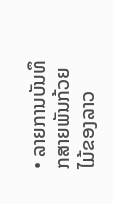• ລາຍການບັນທຶກສາຍພັນກ້ວຍໄມ້ຂອງລາວ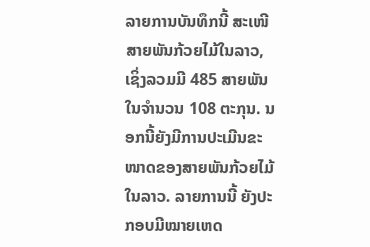ລາຍການບັນທຶກນີ້ ສະເໜີສາຍພັນກ້ວຍໄມ້ໃນລາວ, ເຊິ່ງລວມມີ 485 ສາຍພັນໃນຈຳນວນ 108 ຕະກຸນ. ນອກນີ້ຍັງມີການປະເມີນຂະໜາດຂອງສາຍພັນກ້ວຍໄມ້ໃນລາວ. ລາຍການນີ້ ຍັງປະກອບມີໝາຍເຫດ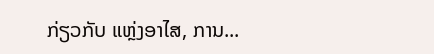ກ່ຽວກັບ ແຫຼ່ງອາໄສ, ການ...